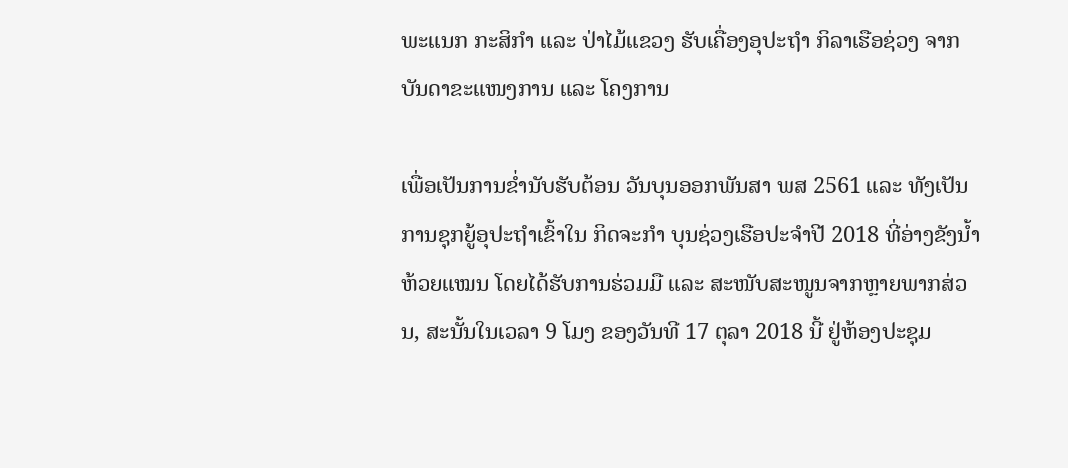ພະແນກ ກະສິກຳ ແລະ ປ່າໄມ້ແຂວງ ຮັບເຄື່ອງອຸປະຖຳ ກິລາເຮືອຊ່ວງ ຈາກບັນດາຂະແໜງການ ແລະ ໂຄງການ

ເພື່ອເປັນການຂ່ຳນັບຮັບຕ້ອນ ວັນບຸນອອກພັນສາ ພສ 2561 ແລະ ທັງເປັນການຊຸກຍູ້ອຸປະຖຳເຂົ້າໃນ ກິດຈະກຳ ບຸນຊ່ວງເຮືອປະຈຳປີ 2018 ທີ່ອ່າງຂັງນ້ຳຫ້ວຍແໝນ ໂດຍໄດ້ຮັບການຮ່ວມມື ແລະ ສະໜັບສະໜູນຈາກຫຼາຍພາກສ່ວນ, ສະນັ້ນໃນເວລາ 9 ໂມງ ຂອງວັນທີ 17 ຕຸລາ 2018 ນີ້ ຢູ່ຫ້ອງປະຊຸມ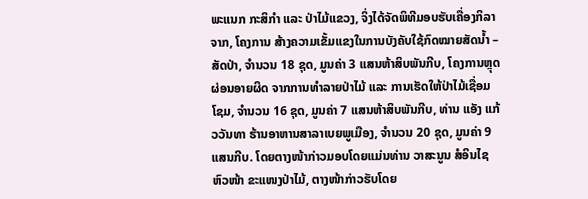ພະແນກ ກະສິກຳ ແລະ ປ່າໄມ້ແຂວງ, ຈິ່ງໄດ້ຈັດພິທີມອບຮັບເຄື່ອງກິລາຈາກ, ໂຄງການ ສ້າງຄວາມເຂັ້ມແຂງໃນການບັງຄັບໃຊ້ກົດໝາຍສັດນ້ຳ – ສັດປ່າ, ຈຳນວນ 18 ຊຸດ, ມູນຄ່າ 3 ແສນຫ້າສິບພັນກີບ, ໂຄງການຫຼຸດຜ່ອນອາຍຜິດ ຈາກການທຳລາຍປ່າໄມ້ ແລະ ການເຮັດໃຫ້ປ່າໄມ້ເຊື່ອມໂຊມ, ຈຳນວນ 16 ຊຸດ, ມູນຄ່າ 7 ແສນຫ້າສິບພັນກີບ, ທ່ານ ແອັງ ແກ້ວວັນທາ ຮ້ານອາຫານສາລາເບຍພູເມືອງ, ຈຳນວນ 20 ຊຸດ, ມູນຄ່າ 9 ແສນກີບ. ໂດຍຕາງໜ້າກ່າວມອບໂດຍແມ່ນທ່ານ ວາສະນູນ ສໍອິນໄຊ ຫົວໜ້າ ຂະແໜງປ່າໄມ້, ຕາງໜ້າກ່າວຮັບໂດຍ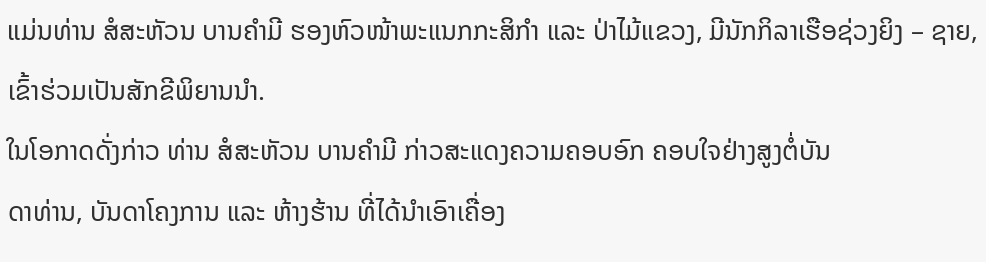ແມ່ນທ່ານ ສໍສະຫັວນ ບານຄຳມີ ຮອງຫົວໜ້າພະແນກກະສິກຳ ແລະ ປ່າໄມ້ແຂວງ, ມີນັກກິລາເຮືອຊ່ວງຍິງ – ຊາຍ, ເຂົ້າຮ່ວມເປັນສັກຂີພິຍານນຳ.
ໃນໂອກາດດັ່ງກ່າວ ທ່ານ ສໍສະຫັວນ ບານຄຳມີ ກ່າວສະແດງຄວາມຄອບອົກ ຄອບໃຈຢ່າງສູງຕໍ່ບັນ
ດາທ່ານ, ບັນດາໂຄງການ ແລະ ຫ້າງຮ້ານ ທີ່ໄດ້ນຳເອົາເຄື່ອງ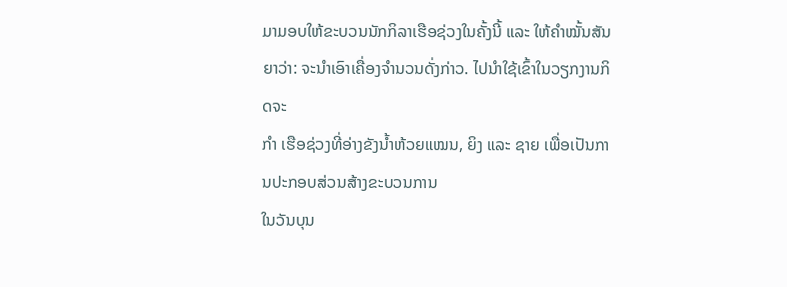ມາມອບໃຫ້ຂະບວນນັກກິລາເຮືອຊ່ວງໃນຄັ້ງນີ້ ແລະ ໃຫ້ຄຳໝັ້ນສັນຍາວ່າ: ຈະນຳເອົາເຄື່ອງຈຳນວນດັ່ງກ່າວ. ໄປນຳໃຊ້ເຂົ້າໃນວຽກງານກິດຈະ
ກຳ ເຮືອຊ່ວງທີ່ອ່າງຂັງນ້ຳຫ້ວຍແໝນ, ຍິງ ແລະ ຊາຍ ເພື່ອເປັນການປະກອບສ່ວນສ້າງຂະບວນການ
ໃນວັນບຸນ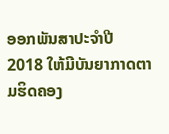ອອກພັນສາປະຈຳປີ 2018 ໃຫ້ມີບັນຍາກາດຕາມຮິດຄອງ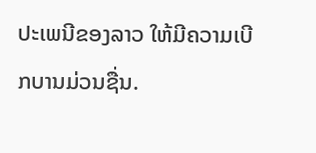ປະເພນີຂອງລາວ ໃຫ້ມີຄວາມເບີກບານມ່ວນຊື່ນ.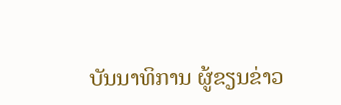ບັນນາທິການ ຜູ້ຂຽນຂ່າວ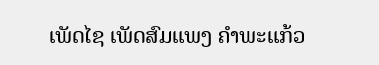ເພັດໄຊ ເພັດສົມແພງ ຄຳພະແກ້ວ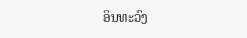ອິນທະວົງ